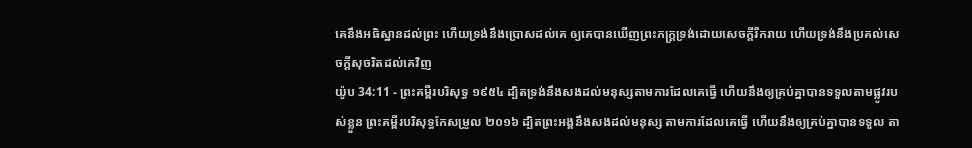គេនឹងអធិស្ឋានដល់ព្រះ ហើយទ្រង់នឹងប្រោសដល់គេ ឲ្យគេបានឃើញព្រះភក្ត្រទ្រង់ដោយសេចក្ដីរីករាយ ហើយទ្រង់នឹងប្រគល់សេចក្ដីសុចរិតដល់គេវិញ
យ៉ូប 34:11 - ព្រះគម្ពីរបរិសុទ្ធ ១៩៥៤ ដ្បិតទ្រង់នឹងសងដល់មនុស្សតាមការដែលគេធ្វើ ហើយនឹងឲ្យគ្រប់គ្នាបានទទួលតាមផ្លូវរបស់ខ្លួន ព្រះគម្ពីរបរិសុទ្ធកែសម្រួល ២០១៦ ដ្បិតព្រះអង្គនឹងសងដល់មនុស្ស តាមការដែលគេធ្វើ ហើយនឹងឲ្យគ្រប់គ្នាបានទទួល តា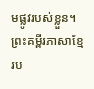មផ្លូវរបស់ខ្លួន។ ព្រះគម្ពីរភាសាខ្មែរប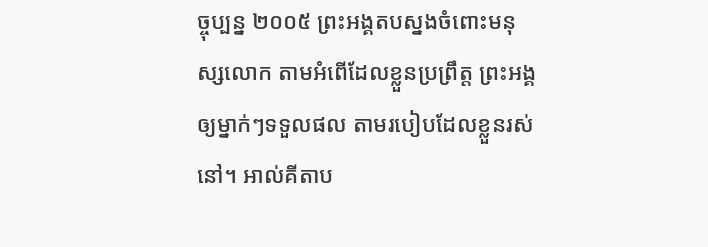ច្ចុប្បន្ន ២០០៥ ព្រះអង្គតបស្នងចំពោះមនុស្សលោក តាមអំពើដែលខ្លួនប្រព្រឹត្ត ព្រះអង្គឲ្យម្នាក់ៗទទួលផល តាមរបៀបដែលខ្លួនរស់នៅ។ អាល់គីតាប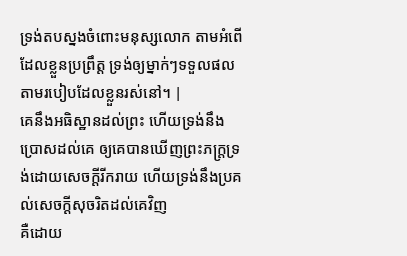ទ្រង់តបស្នងចំពោះមនុស្សលោក តាមអំពើដែលខ្លួនប្រព្រឹត្ត ទ្រង់ឲ្យម្នាក់ៗទទួលផល តាមរបៀបដែលខ្លួនរស់នៅ។ |
គេនឹងអធិស្ឋានដល់ព្រះ ហើយទ្រង់នឹងប្រោសដល់គេ ឲ្យគេបានឃើញព្រះភក្ត្រទ្រង់ដោយសេចក្ដីរីករាយ ហើយទ្រង់នឹងប្រគល់សេចក្ដីសុចរិតដល់គេវិញ
គឺដោយ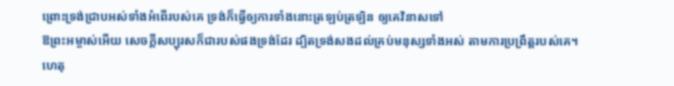ព្រោះទ្រង់ជ្រាបអស់ទាំងអំពើរបស់គេ ទ្រង់ក៏ធ្វើឲ្យការទាំងនោះត្រឡប់ត្រឡិន ឲ្យគេវិនាសទៅ
ឱព្រះអម្ចាស់អើយ សេចក្ដីសប្បុរសក៏ជារបស់ផងទ្រង់ដែរ ដ្បិតទ្រង់សងដល់គ្រប់មនុស្សទាំងអស់ តាមការប្រព្រឹត្តរបស់គេ។
ហេតុ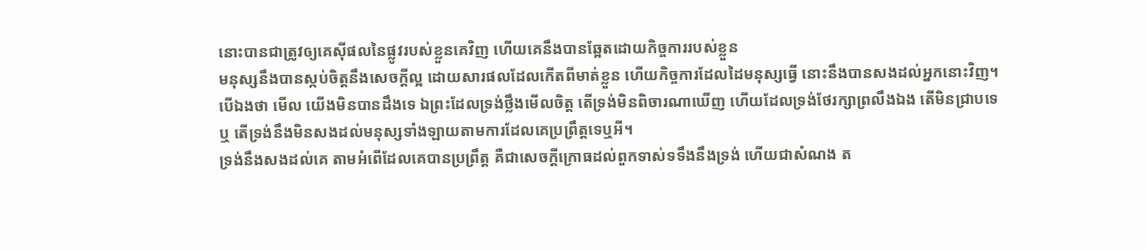នោះបានជាត្រូវឲ្យគេស៊ីផលនៃផ្លូវរបស់ខ្លួនគេវិញ ហើយគេនឹងបានឆ្អែតដោយកិច្ចការរបស់ខ្លួន
មនុស្សនឹងបានស្កប់ចិត្តនឹងសេចក្ដីល្អ ដោយសារផលដែលកើតពីមាត់ខ្លួន ហើយកិច្ចការដែលដៃមនុស្សធ្វើ នោះនឹងបានសងដល់អ្នកនោះវិញ។
បើឯងថា មើល យើងមិនបានដឹងទេ ឯព្រះដែលទ្រង់ថ្លឹងមើលចិត្ត តើទ្រង់មិនពិចារណាឃើញ ហើយដែលទ្រង់ថែរក្សាព្រលឹងឯង តើមិនជ្រាបទេឬ តើទ្រង់នឹងមិនសងដល់មនុស្សទាំងឡាយតាមការដែលគេប្រព្រឹត្តទេឬអី។
ទ្រង់នឹងសងដល់គេ តាមអំពើដែលគេបានប្រព្រឹត្ត គឺជាសេចក្ដីក្រោធដល់ពួកទាស់ទទឹងនឹងទ្រង់ ហើយជាសំណង ត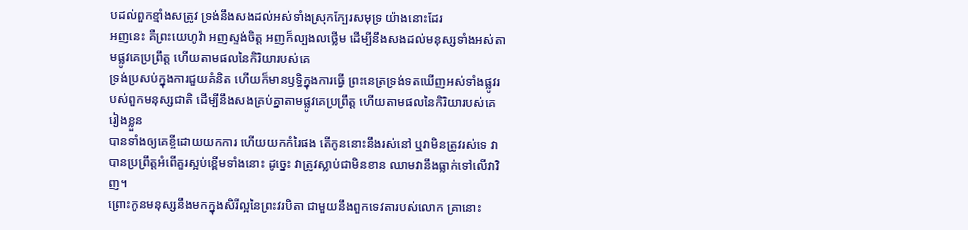បដល់ពួកខ្មាំងសត្រូវ ទ្រង់នឹងសងដល់អស់ទាំងស្រុកក្បែរសមុទ្រ យ៉ាងនោះដែរ
អញនេះ គឺព្រះយេហូវ៉ា អញស្ទង់ចិត្ត អញក៏ល្បងលថ្លើម ដើម្បីនឹងសងដល់មនុស្សទាំងអស់តាមផ្លូវគេប្រព្រឹត្ត ហើយតាមផលនៃកិរិយារបស់គេ
ទ្រង់ប្រសប់ក្នុងការជួយគំនិត ហើយក៏មានឫទ្ធិក្នុងការធ្វើ ព្រះនេត្រទ្រង់ទតឃើញអស់ទាំងផ្លូវរបស់ពួកមនុស្សជាតិ ដើម្បីនឹងសងគ្រប់គ្នាតាមផ្លូវគេប្រព្រឹត្ត ហើយតាមផលនៃកិរិយារបស់គេរៀងខ្លួន
បានទាំងឲ្យគេខ្ចីដោយយកការ ហើយយកកំរៃផង តើកូននោះនឹងរស់នៅ ឬវាមិនត្រូវរស់ទេ វាបានប្រព្រឹត្តអំពើគួរស្អប់ខ្ពើមទាំងនោះ ដូច្នេះ វាត្រូវស្លាប់ជាមិនខាន ឈាមវានឹងធ្លាក់ទៅលើវាវិញ។
ព្រោះកូនមនុស្សនឹងមកក្នុងសិរីល្អនៃព្រះវរបិតា ជាមួយនឹងពួកទេវតារបស់លោក គ្រានោះ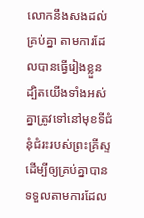លោកនឹងសងដល់គ្រប់គ្នា តាមការដែលបានធ្វើរៀងខ្លួន
ដ្បិតយើងទាំងអស់គ្នាត្រូវទៅនៅមុខទីជំនុំជំរះរបស់ព្រះគ្រីស្ទ ដើម្បីឲ្យគ្រប់គ្នាបានទទួលតាមការដែល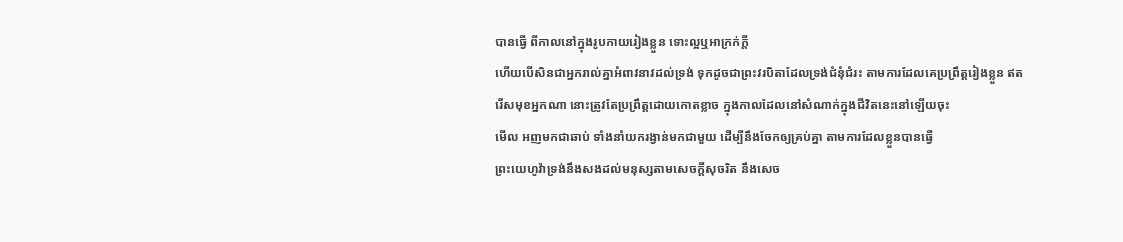បានធ្វើ ពីកាលនៅក្នុងរូបកាយរៀងខ្លួន ទោះល្អឬអាក្រក់ក្តី
ហើយបើសិនជាអ្នករាល់គ្នាអំពាវនាវដល់ទ្រង់ ទុកដូចជាព្រះវរបិតាដែលទ្រង់ជំនុំជំរះ តាមការដែលគេប្រព្រឹត្តរៀងខ្លួន ឥតរើសមុខអ្នកណា នោះត្រូវតែប្រព្រឹត្តដោយកោតខ្លាច ក្នុងកាលដែលនៅសំណាក់ក្នុងជីវិតនេះនៅឡើយចុះ
មើល អញមកជាឆាប់ ទាំងនាំយករង្វាន់មកជាមួយ ដើម្បីនឹងចែកឲ្យគ្រប់គ្នា តាមការដែលខ្លួនបានធ្វើ
ព្រះយេហូវ៉ាទ្រង់នឹងសងដល់មនុស្សតាមសេចក្ដីសុចរិត នឹងសេច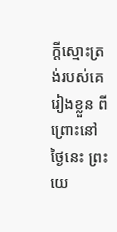ក្ដីស្មោះត្រង់របស់គេរៀងខ្លួន ពីព្រោះនៅថ្ងៃនេះ ព្រះយេ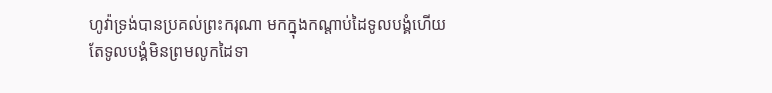ហូវ៉ាទ្រង់បានប្រគល់ព្រះករុណា មកក្នុងកណ្តាប់ដៃទូលបង្គំហើយ តែទូលបង្គំមិនព្រមលូកដៃទា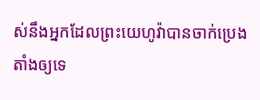ស់នឹងអ្នកដែលព្រះយេហូវ៉ាបានចាក់ប្រេងតាំងឲ្យទេ